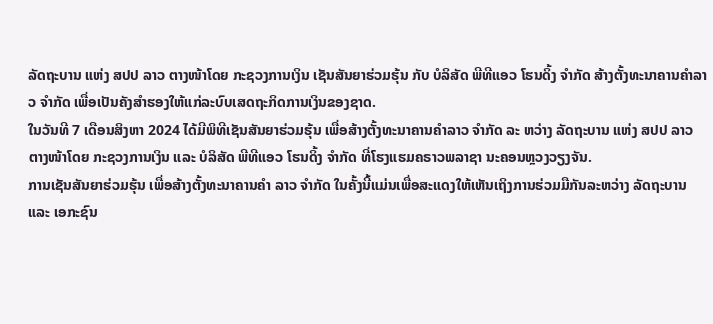ລັດຖະບານ ແຫ່ງ ສປປ ລາວ ຕາງໜ້າໂດຍ ກະຊວງການເງິນ ເຊັນສັນຍາຮ່ວມຮຸ້ນ ກັບ ບໍລິສັດ ພີທີແອວ ໂຮນດິ້ງ ຈຳກັດ ສ້າງຕັ້ງທະນາຄານຄຳລາວ ຈໍາກັດ ເພື່ອເປັນຄັງສຳຮອງໃຫ້ແກ່ລະບົບເສດຖະກິດການເງິນຂອງຊາດ.
ໃນວັນທີ 7 ເດືອນສິງຫາ 2024 ໄດ້ມີພິທີເຊັນສັນຍາຮ່ວມຮຸ້ນ ເພື່ອສ້າງຕັ້ງທະນາຄານຄຳລາວ ຈໍາກັດ ລະ ຫວ່າງ ລັດຖະບານ ແຫ່ງ ສປປ ລາວ ຕາງໜ້າໂດຍ ກະຊວງການເງິນ ແລະ ບໍລິສັດ ພີທີແອວ ໂຮນດິ້ງ ຈຳກັດ ທີ່ໂຮງແຮມຄຣາວພລາຊາ ນະຄອນຫຼວງວຽງຈັນ.
ການເຊັນສັນຍາຮ່ວມຮຸ້ນ ເພື່ອສ້າງຕັ້ງທະນາຄານຄຳ ລາວ ຈໍາກັດ ໃນຄັ້ງນີ້ແມ່ນເພື່ອສະແດງໃຫ້ເຫັນເຖິງການຮ່ວມມືກັນລະຫວ່າງ ລັດຖະບານ ແລະ ເອກະຊົນ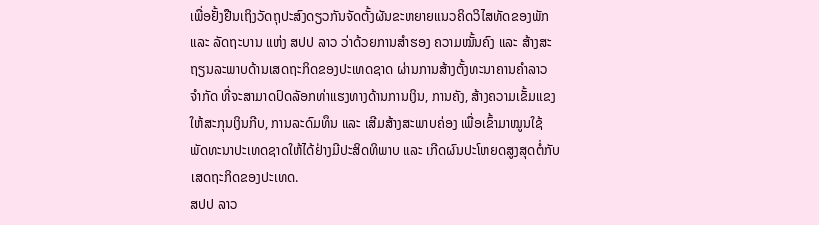ເພື່ອຢັ້ງຢືນເຖິງວັດຖຸປະສົງດຽວກັນຈັດຕັ້ງຜັນຂະຫຍາຍແນວຄິດວິໄສທັດຂອງພັກ ແລະ ລັດຖະບານ ແຫ່ງ ສປປ ລາວ ວ່າດ້ວຍການສຳຮອງ ຄວາມໝັ້ນຄົງ ແລະ ສ້າງສະຖຽນລະພາບດ້ານເສດຖະກິດຂອງປະເທດຊາດ ຜ່ານການສ້າງຕັ້ງທະນາຄານຄຳລາວ ຈໍາກັດ ທີ່ຈະສາມາດປົດລັອກທ່າແຮງທາງດ້ານການເງິນ, ການຄັງ, ສ້າງຄວາມເຂັ້ມແຂງໃຫ້ສະກຸນເງິນກີບ, ການລະດົມທຶນ ແລະ ເສີມສ້າງສະພາບຄ່ອງ ເພື່ອເຂົ້າມາໝູນໃຊ້ພັດທະນາປະເທດຊາດໃຫ້ໄດ້ຢ່າງມີປະສິດທິພາບ ແລະ ເກີດຜົນປະໂຫຍດສູງສຸດຕໍ່ກັບເສດຖະກິດຂອງປະເທດ.
ສປປ ລາວ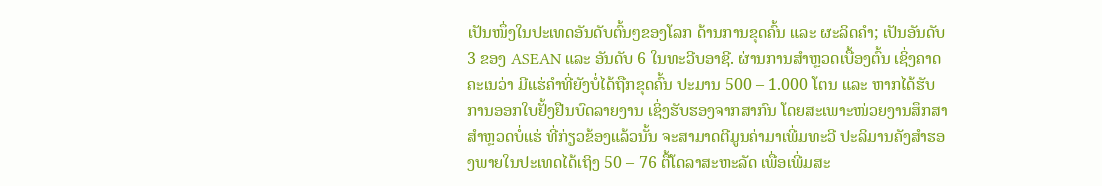ເປັນໜຶ່ງໃນປະເທດອັນດັບຕົ້ນໆຂອງໂລກ ດ້ານການຂຸດຄົ້ນ ແລະ ຜະລິດຄຳ; ເປັນອັນດັບ 3 ຂອງ ASEAN ແລະ ອັນດັບ 6 ໃນທະວີບອາຊີ. ຜ່ານການສໍາຫຼວດເບື້ອງຕົ້ນ ເຊິ່ງຄາດຄະເນວ່າ ມີແຮ່ຄໍາທີ່ຍັງບໍ່ໄດ້ຖືກຂຸດຄົ້ນ ປະມານ 500 – 1.000 ໂຕນ ແລະ ຫາກໄດ້ຮັບການອອກໃບຢັ້ງຢືນບົດລາຍງານ ເຊິ່ງຮັບຮອງຈາກສາກົນ ໂດຍສະເພາະໜ່ວຍງານສຶກສາສໍາຫຼວດບໍ່ແຮ່ ທີ່ກ່ຽວຂ້ອງແລ້ວນັ້ນ ຈະສາມາດຕີມູນຄ່າມາເພີ່ມທະວີ ປະລິມານຄັງສຳຮອງພາຍໃນປະເທດໄດ້ເຖິງ 50 – 76 ຕື້ໂດລາສະຫະລັດ ເພື່ອເພີ່ມສະ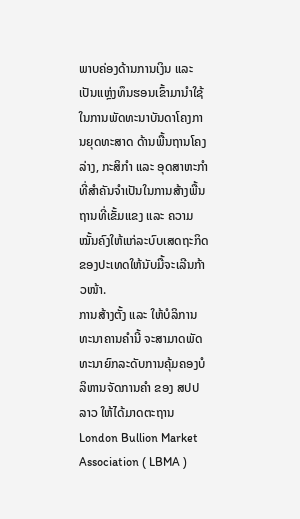ພາບຄ່ອງດ້ານການເງິນ ແລະ ເປັນແຫຼ່ງທຶນຮອນເຂົ້າມານຳໃຊ້ໃນການພັດທະນາບັນດາໂຄງການຍຸດທະສາດ ດ້ານພື້ນຖານໂຄງລ່າງ, ກະສິກຳ ແລະ ອຸດສາຫະກຳ ທີ່ສຳຄັນຈຳເປັນໃນການສ້າງພື້ນຖານທີ່ເຂັ້ມແຂງ ແລະ ຄວາມໝັ້ນຄົງໃຫ້ແກ່ລະບົບເສດຖະກິດຂອງປະເທດໃຫ້ນັບມື້ຈະເລີນກ້າວໜ້າ.
ການສ້າງຕັ້ງ ແລະ ໃຫ້ບໍລິການທະນາຄານຄຳນີ້ ຈະສາມາດພັດທະນາຍົກລະດັບການຄຸ້ມຄອງບໍລິຫານຈັດການຄຳ ຂອງ ສປປ ລາວ ໃຫ້ໄດ້ມາດຕະຖານ London Bullion Market Association ( LBMA )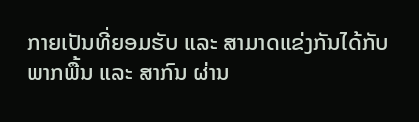ກາຍເປັນທີ່ຍອມຮັບ ແລະ ສາມາດແຂ່ງກັນໄດ້ກັບພາກພື້ນ ແລະ ສາກົນ ຜ່ານ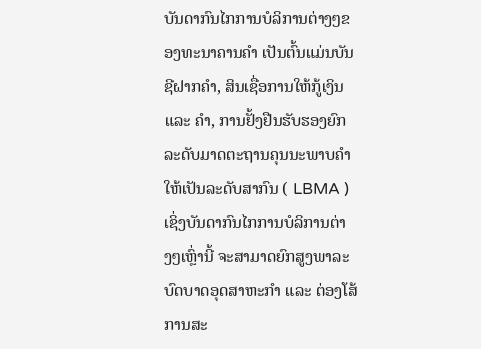ບັນດາກົນໄກການບໍລິການຕ່າງໆຂອງທະນາຄານຄຳ ເປັນຕົ້ນແມ່ນບັນຊີຝາກຄຳ, ສິນເຊື່ອການໃຫ້ກູ້ເງິນ ແລະ ຄຳ, ການຢັ້ງຢືນຮັບຮອງຍົກລະດັບມາດຕະຖານຄຸນນະພາບຄຳ ໃຫ້ເປັນລະດັບສາກົນ ( LBMA ) ເຊິ່ງບັນດາກົນໄກການບໍລິການຕ່າງໆເຫຼົ່ານີ້ ຈະສາມາດຍົກສູງພາລະບົດບາດອຸດສາຫະກຳ ແລະ ຕ່ອງໂສ້ການສະ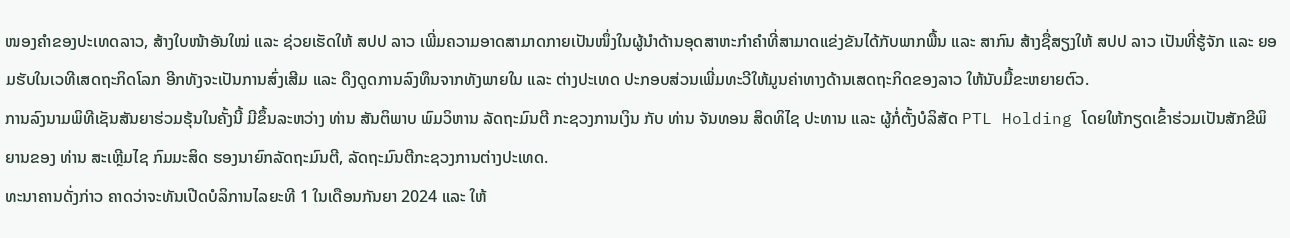ໜອງຄຳຂອງປະເທດລາວ, ສ້າງໃບໜ້າອັນໃໝ່ ແລະ ຊ່ວຍເຮັດໃຫ້ ສປປ ລາວ ເພີ່ມຄວາມອາດສາມາດກາຍເປັນໜຶ່ງໃນຜູ້ນຳດ້ານອຸດສາຫະກຳຄໍາທີ່ສາມາດແຂ່ງຂັນໄດ້ກັບພາກພື້ນ ແລະ ສາກົນ ສ້າງຊື່ສຽງໃຫ້ ສປປ ລາວ ເປັນທີ່ຮູ້ຈັກ ແລະ ຍອມຮັບໃນເວທີເສດຖະກິດໂລກ ອີກທັງຈະເປັນການສົ່ງເສີມ ແລະ ດຶງດູດການລົງທຶນຈາກທັງພາຍໃນ ແລະ ຕ່າງປະເທດ ປະກອບສ່ວນເພີ່ມທະວີໃຫ້ມູນຄ່າທາງດ້ານເສດຖະກິດຂອງລາວ ໃຫ້ນັບມື້ຂະຫຍາຍຕົວ.
ການລົງນາມພິທີເຊັນສັນຍາຮ່ວມຮຸ້ນໃນຄັ້ງນີ້ ມີຂຶ້ນລະຫວ່າງ ທ່ານ ສັນຕິພາບ ພົມວິຫານ ລັດຖະມົນຕີ ກະຊວງການເງິນ ກັບ ທ່ານ ຈັນທອນ ສິດທິໄຊ ປະທານ ແລະ ຜູ້ກໍ່ຕັ້ງບໍລິສັດ PTL Holding ໂດຍໃຫ້ກຽດເຂົ້າຮ່ວມເປັນສັກຂີພິຍານຂອງ ທ່ານ ສະເຫຼີມໄຊ ກົມມະສິດ ຮອງນາຍົກລັດຖະມົນຕີ, ລັດຖະມົນຕີກະຊວງການຕ່າງປະເທດ.
ທະນາຄານດັ່ງກ່າວ ຄາດວ່າຈະທັນເປີດບໍລິການໄລຍະທີ 1 ໃນເດືອນກັນຍາ 2024 ແລະ ໃຫ້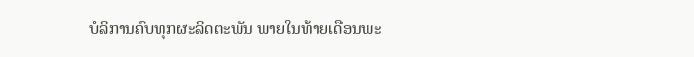ບໍລິການຄົບທຸກຜະລິດຕະພັນ ພາຍໃນທ້າຍເດືອນພະ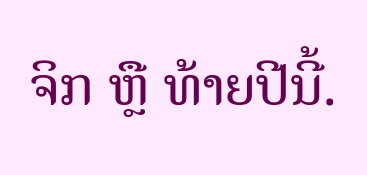ຈິກ ຫຼື ທ້າຍປີນີ້.